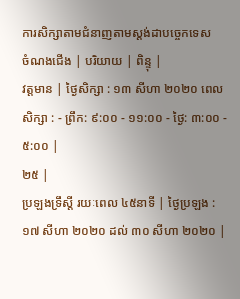ការសិក្សាតាមជំនាញតាមស្តង់ដាបច្ចេកទេស
ចំណងជើង | បរិយាយ | ពិន្ទុ |
វត្តមាន | ថ្ងៃសិក្សា : ១៣ សីហា ២០២០ ពេលសិក្សា : - ព្រឹក: ៩:០០ - ១១:០០ - ថ្ងៃ: ៣:០០ - ៥:០០ |
២៥ |
ប្រឡងទ្រឹស្តី រយៈពេល ៤៥នាទី | ថ្ងៃប្រឡង : ១៧ សីហា ២០២០ ដល់ ៣០ សីហា ២០២០ |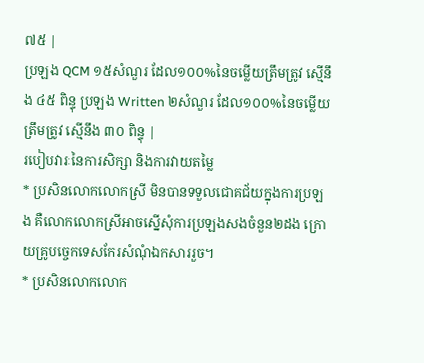៧៥ |
ប្រឡង QCM ១៥សំណួរ ដែល១០០%នៃចម្លើយត្រឹមត្រូវ ស្មើនឹង ៤៥ ពិន្ទុ ប្រឡង Written ២សំណួរ ដែល១០០%នៃចម្លើយត្រឹមត្រូវ ស្មើនឹង ៣០ ពិន្ទុ |
របៀបវារៈនៃការសិក្សា និងការវាយតម្លៃ
* ប្រសិនលោកលោកស្រី មិនបានទទួលជោគជ័យក្នុងការប្រឡង គឺលោកលោកស្រីអាចស្នើសុំការប្រឡងសងចំនួន២ដង ក្រោយគ្រូបច្ចេកទេសកែរសំណុំឯកសាររួច។
* ប្រសិនលោកលោក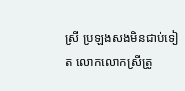ស្រី ប្រឡងសងមិនជាប់ទៀត លោកលោកស្រីត្រូ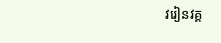វរៀនវគ្គ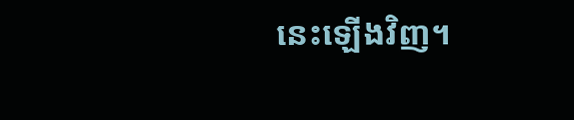នេះឡើងវិញ។